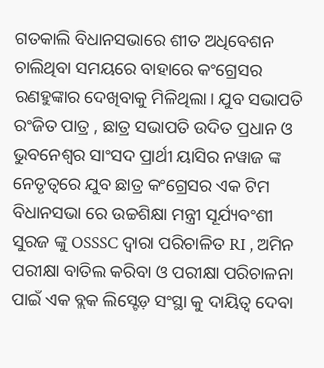ଗତକାଲି ବିଧାନସଭାରେ ଶୀତ ଅଧିବେଶନ ଚାଲିଥିବା ସମୟରେ ବାହାରେ କଂଗ୍ରେସର ରଣହୁଙ୍କାର ଦେଖିବାକୁ ମିଳିଥିଲା। ଯୁବ ସଭାପତି ରଂଜିତ ପାତ୍ର , ଛାତ୍ର ସଭାପତି ଉଦିତ ପ୍ରଧାନ ଓ ଭୁବନେଶ୍ୱର ସାଂସଦ ପ୍ରାର୍ଥୀ ୟାସିର ନୱାଜ ଙ୍କ ନେତୃତ୍ୱରେ ଯୁବ ଛାତ୍ର କଂଗ୍ରେସର ଏକ ଟିମ ବିଧାନସଭା ରେ ଉଚ୍ଚଶିକ୍ଷା ମନ୍ତ୍ରୀ ସୂର୍ଯ୍ୟବଂଶୀ ସୁରଜ ଙ୍କୁ OSSSC ଦ୍ୱାରା ପରିଚାଳିତ RI , ଅମିନ ପରୀକ୍ଷା ବାତିଲ କରିବା ଓ ପରୀକ୍ଷା ପରିଚାଳନା ପାଇଁ ଏକ ବ୍ଲକ ଲିସ୍ଟେଡ଼ ସଂସ୍ଥା କୁ ଦାୟିତ୍ୱ ଦେବା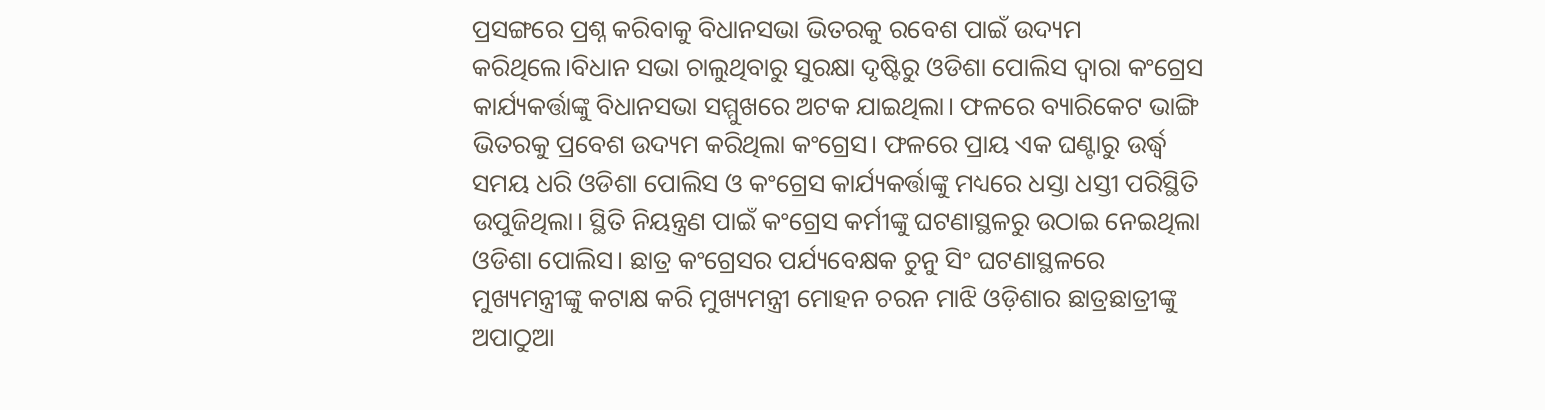ପ୍ରସଙ୍ଗରେ ପ୍ରଶ୍ନ କରିବାକୁ ବିଧାନସଭା ଭିତରକୁ ରବେଶ ପାଇଁ ଉଦ୍ୟମ କରିଥିଲେ।ବିଧାନ ସଭା ଚାଲୁଥିବାରୁ ସୁରକ୍ଷା ଦୃଷ୍ଟିରୁ ଓଡିଶା ପୋଲିସ ଦ୍ୱାରା କଂଗ୍ରେସ କାର୍ଯ୍ୟକର୍ତ୍ତାଙ୍କୁ ବିଧାନସଭା ସମ୍ମୁଖରେ ଅଟକ ଯାଇଥିଲା। ଫଳରେ ବ୍ୟାରିକେଟ ଭାଙ୍ଗି ଭିତରକୁ ପ୍ରବେଶ ଉଦ୍ୟମ କରିଥିଲା କଂଗ୍ରେସ। ଫଳରେ ପ୍ରାୟ ଏକ ଘଣ୍ଟାରୁ ଉର୍ଦ୍ଧ୍ବ ସମୟ ଧରି ଓଡିଶା ପୋଲିସ ଓ କଂଗ୍ରେସ କାର୍ଯ୍ୟକର୍ତ୍ତାଙ୍କୁ ମଧ୍ୟରେ ଧସ୍ତା ଧସ୍ତୀ ପରିସ୍ଥିତି ଉପୁଜିଥିଲା। ସ୍ଥିତି ନିୟନ୍ତ୍ରଣ ପାଇଁ କଂଗ୍ରେସ କର୍ମୀଙ୍କୁ ଘଟଣାସ୍ଥଳରୁ ଉଠାଇ ନେଇଥିଲା ଓଡିଶା ପୋଲିସ। ଛାତ୍ର କଂଗ୍ରେସର ପର୍ଯ୍ୟବେକ୍ଷକ ଚୁନୁ ସିଂ ଘଟଣାସ୍ଥଳରେ ମୁଖ୍ୟମନ୍ତ୍ରୀଙ୍କୁ କଟାକ୍ଷ କରି ମୁଖ୍ୟମନ୍ତ୍ରୀ ମୋହନ ଚରନ ମାଝି ଓଡ଼ିଶାର ଛାତ୍ରଛାତ୍ରୀଙ୍କୁ ଅପାଠୁଆ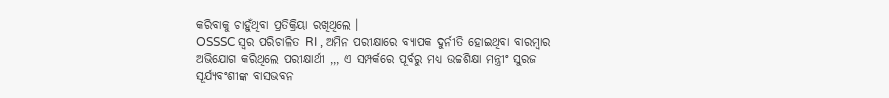କରିବାକୁ ଚାହୁଁଥିବା ପ୍ରତିକ୍ରିୟା ରଖିଥିଲେ ।
OSSSC ସ୍ୱର ପରିଚାଳିତ RI , ଅମିନ ପରୀକ୍ଷାରେ ବ୍ୟାପକ ଦୁର୍ନୀତି ହୋଇଥିବା ବାରମ୍ବାର ଅଭିଯୋଗ କରିଥିଲେ ପରୀକ୍ଷାର୍ଥୀ ,,, ଏ ସମ୍ପର୍କରେ ପୂର୍ବରୁ ମଧ୍ୟ ଉଚ୍ଚଶିକ୍ଷା ମନ୍ତ୍ରୀଂ ସୁରଜ ସୂର୍ଯ୍ୟବଂଶୀଙ୍କ ବାସଭବନ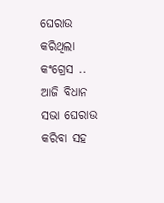ଘେରାଉ କରିଥିଲା କଂଗ୍ରେସ .. ଆଜି ବିଧାନ ସଭା ଘେରାଉ କରିବା ସହ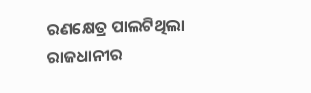ରଣକ୍ଷେତ୍ର ପାଲଟିଥିଲା ରାଜଧାନୀର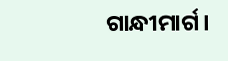ଗାନ୍ଧୀମାର୍ଗ।